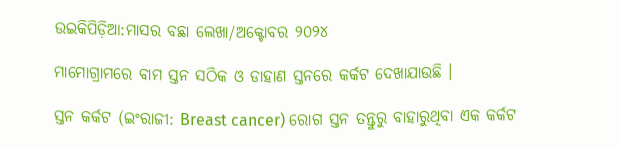ଉଇକିପିଡ଼ିଆ:ମାସର ବଛା ଲେଖା/ଅକ୍ଟୋବର ୨୦୨୪

ମାମୋଗ୍ରାମରେ ବାମ ସ୍ତନ ସଠିକ ଓ ଡାହାଣ ସ୍ତନରେ କର୍କଟ ଦେଖାଯାଉଛି ।

ସ୍ତନ କର୍କଟ (ଇଂରାଜୀ: Breast cancer) ରୋଗ ସ୍ତନ ତନ୍ତୁରୁ ବାହାରୁଥିବା ଏକ କର୍କଟ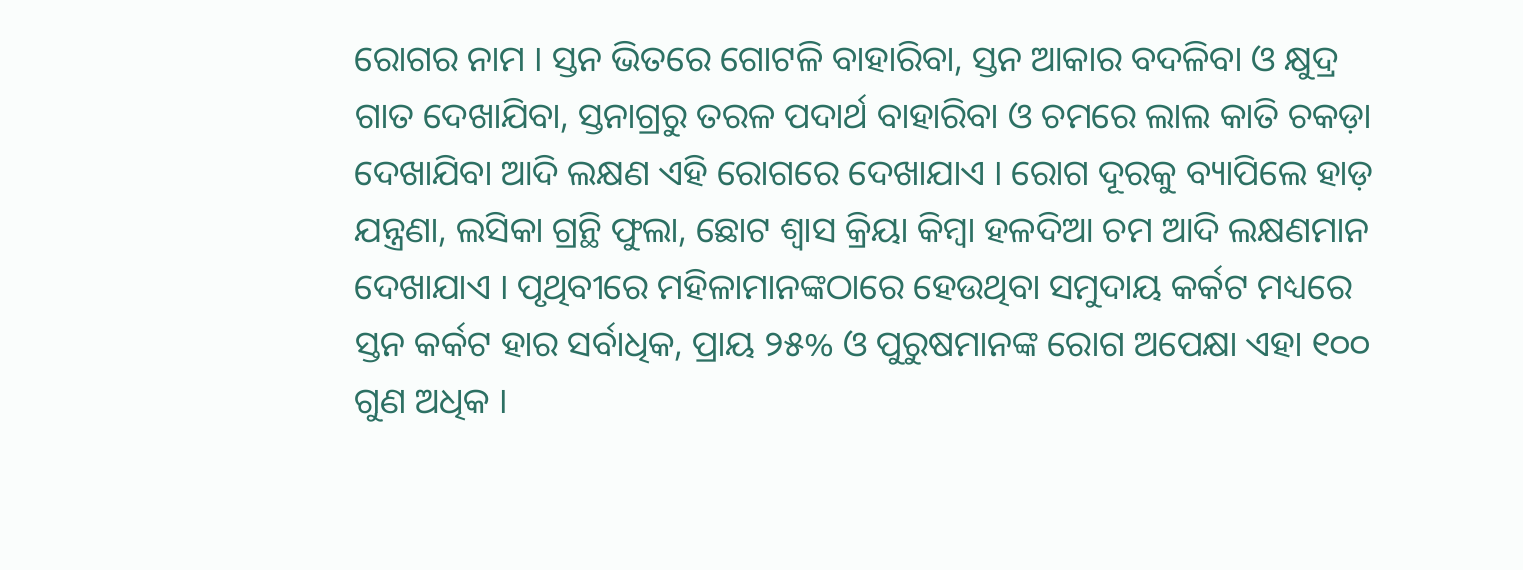ରୋଗର ନାମ । ସ୍ତନ ଭିତରେ ଗୋଟଳି ବାହାରିବା, ସ୍ତନ ଆକାର ବଦଳିବା ଓ କ୍ଷୁଦ୍ର ଗାତ ଦେଖାଯିବା, ସ୍ତନାଗ୍ରରୁ ତରଳ ପଦାର୍ଥ ବାହାରିବା ଓ ଚମରେ ଲାଲ କାତି ଚକଡ଼ା ଦେଖାଯିବା ଆଦି ଲକ୍ଷଣ ଏହି ରୋଗରେ ଦେଖାଯାଏ । ରୋଗ ଦୂରକୁ ବ୍ୟାପିଲେ ହାଡ଼ ଯନ୍ତ୍ରଣା, ଲସିକା ଗ୍ରନ୍ଥି ଫୁଲା, ଛୋଟ ଶ୍ୱାସ କ୍ରିୟା କିମ୍ବା ହଳଦିଆ ଚମ ଆଦି ଲକ୍ଷଣମାନ ଦେଖାଯାଏ । ପୃଥିବୀରେ ମହିଳାମାନଙ୍କଠାରେ ହେଉଥିବା ସମୁଦାୟ କର୍କଟ ମଧ୍ୟରେ ସ୍ତନ କର୍କଟ ହାର ସର୍ବାଧିକ, ପ୍ରାୟ ୨୫% ଓ ପୁରୁଷମାନଙ୍କ ରୋଗ ଅପେକ୍ଷା ଏହା ୧୦୦ ଗୁଣ ଅଧିକ ।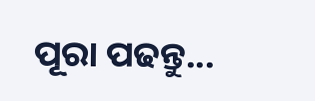ପୂରା ପଢନ୍ତୁ...